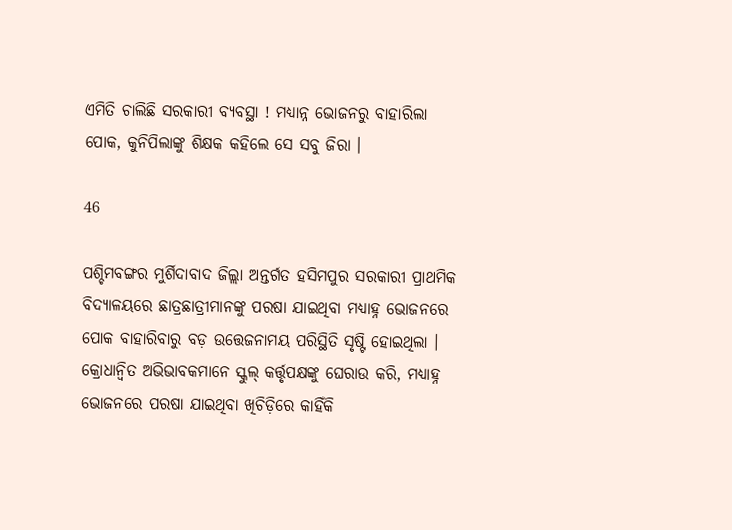ଏମିତି ଚାଲିଛି ସରକାରୀ ବ୍ୟବସ୍ଥା ! ମଧ୍ୟାନ୍ନ ଭୋଜନରୁ ବାହାରିଲା ପୋକ, କୁନିପିଲାଙ୍କୁ ଶିକ୍ଷକ କହିଲେ ସେ ସବୁ ଜିରା ।

46

ପଶ୍ଚିମବଙ୍ଗର ମୁର୍ଶିଦାବାଦ ଜିଲ୍ଲା ଅନ୍ତର୍ଗତ ହସିମପୁର ସରକାରୀ ପ୍ରାଥମିକ ବିଦ୍ୟାଳୟରେ ଛାତ୍ରଛାତ୍ରୀମାନଙ୍କୁ ପରଷା ଯାଇଥିବା ମଧ୍ୟାହ୍ନ ଭୋଜନରେ ପୋକ ବାହାରିବାରୁ ବଡ଼ ଉତ୍ତେଜନାମୟ ପରିସ୍ଥିତି ସୃଷ୍ଟି ହୋଇଥିଲା । କ୍ରୋଧାନ୍ଵିତ ଅଭିଭାବକମାନେ ସ୍କୁଲ୍ କର୍ତ୍ତୃପକ୍ଷଙ୍କୁ ଘେରାଉ କରି, ମଧ୍ୟାହ୍ନ ଭୋଜନରେ ପରଷା ଯାଇଥିବା ଖିଚିଡ଼ିରେ କାହିଁକି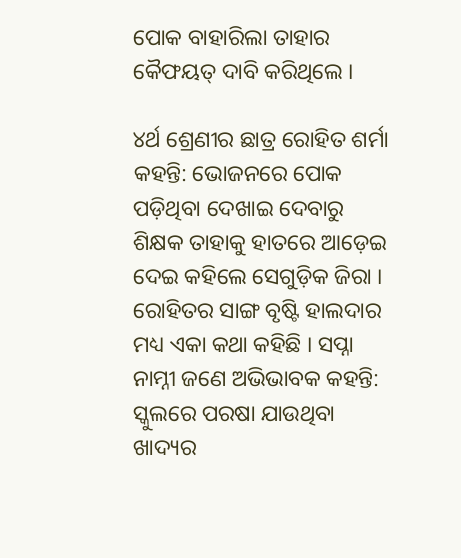ପୋକ ବାହାରିଲା ତାହାର କୈଫୟତ୍ ଦାବି କରିଥିଲେ ।

୪ର୍ଥ ଶ୍ରେଣୀର ଛାତ୍ର ରୋହିତ ଶର୍ମା କହନ୍ତି: ଭୋଜନରେ ପୋକ ପଡ଼ିଥିବା ଦେଖାଇ ଦେବାରୁ ଶିକ୍ଷକ ତାହାକୁ ହାତରେ ଆଡ଼େଇ ଦେଇ କହିଲେ ସେଗୁଡ଼ିକ ଜିରା । ରୋହିତର ସାଙ୍ଗ ବୃଷ୍ଟି ହାଲଦାର ମଧ୍ୟ ଏକା କଥା କହିଛି । ସପ୍ନା ନାମ୍ନୀ ଜଣେ ଅଭିଭାବକ କହନ୍ତି: ସ୍କୁଲରେ ପରଷା ଯାଉଥିବା ଖାଦ୍ୟର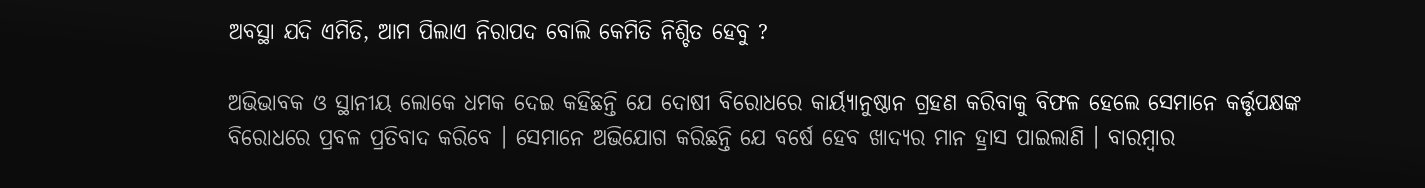ଅବସ୍ଥା ଯଦି ଏମିତି, ଆମ ପିଲାଏ ନିରାପଦ ବୋଲି କେମିତି ନିଶ୍ଚିତ ହେବୁ ?

ଅଭିଭାବକ ଓ ସ୍ଥାନୀୟ ଲୋକେ ଧମକ ଦେଇ କହିଛନ୍ତି ଯେ ଦୋଷୀ ବିରୋଧରେ କାର୍ୟ୍ୟାନୁଷ୍ଠାନ ଗ୍ରହଣ କରିବାକୁ ବିଫଳ ହେଲେ ସେମାନେ କର୍ତ୍ତୃପକ୍ଷଙ୍କ ବିରୋଧରେ ପ୍ରବଳ ପ୍ରତିବାଦ କରିବେ । ସେମାନେ ଅଭିଯୋଗ କରିଛନ୍ତି ଯେ ବର୍ଷେ ହେବ ଖାଦ୍ୟର ମାନ ହ୍ରାସ ପାଇଲାଣି । ବାରମ୍ବାର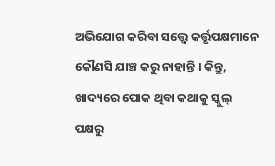ଅଭିଯୋଗ କରିବା ସତ୍ତ୍ୱେ କର୍ତ୍ତୃପକ୍ଷମାନେ କୌଣସି ଯାଞ୍ଚ କରୁ ନାହାନ୍ତି । କିନ୍ତୁ, ଖାଦ୍ୟରେ ପୋକ ଥିବା କଥାକୁ ସ୍କୁଲ୍ ପକ୍ଷରୁ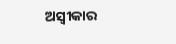ଅସ୍ୱୀକାର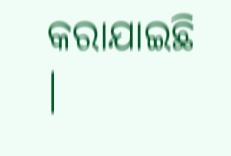କରାଯାଇଛି ।